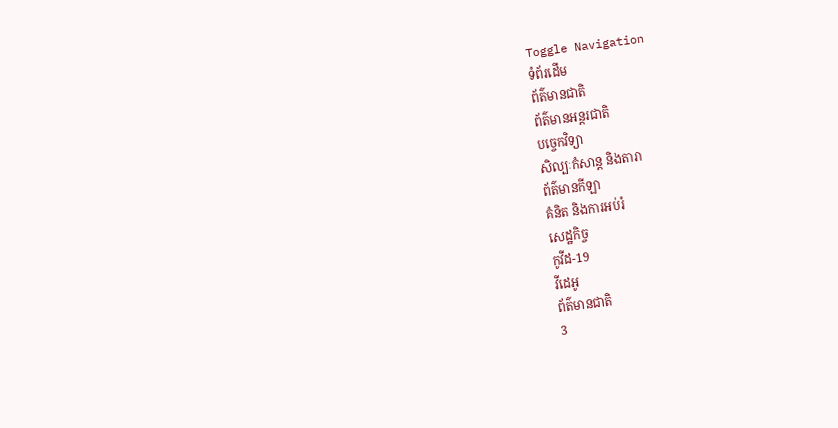Toggle Navigation
ទំព័រដើម
ព័ត៌មានជាតិ
ព័ត៌មានអន្តរជាតិ
បច្ចេកវិទ្យា
សិល្បៈកំសាន្ត និងតារា
ព័ត៌មានកីឡា
គំនិត និងការអប់រំ
សេដ្ឋកិច្ច
កូវីដ-19
វីដេអូ
ព័ត៌មានជាតិ
3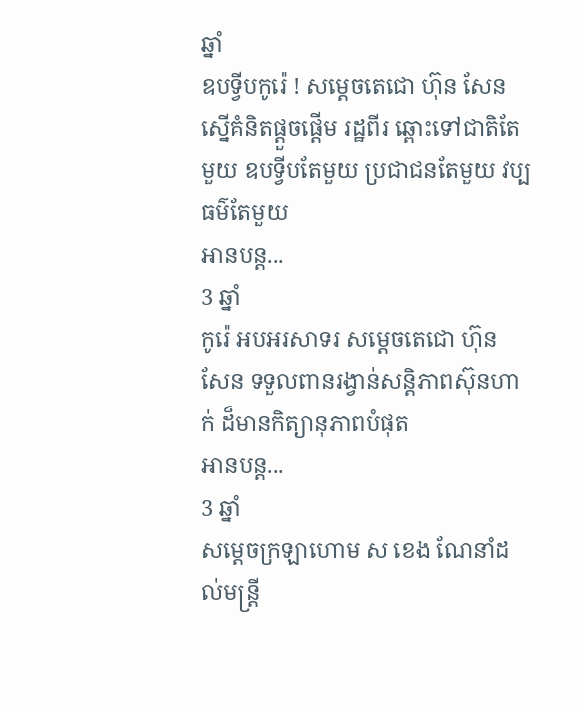ឆ្នាំ
ឧបទ្វីបកូរ៉េ ! សម្ដេចតេជោ ហ៊ុន សែន ស្នើគំនិតផ្ដួចផ្ដើម រដ្ឋពីរ ឆ្ពោះទៅជាតិតែមួយ ឧបទ្វីបតែមួយ ប្រជាជនតែមួយ វប្បធម៌តែមួយ
អានបន្ត...
3 ឆ្នាំ
កូរ៉េ អបអរសាទរ សម្ដេចតេជោ ហ៊ុន សែន ទទួលពានរង្វាន់សន្ដិភាពស៊ុនហាក់ ដ៏មានកិត្យានុភាពបំផុត
អានបន្ត...
3 ឆ្នាំ
សម្តេចក្រឡាហោម ស ខេង ណែនាំដល់មន្ត្រី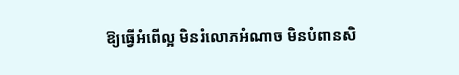ឱ្យធ្វើអំពើល្អ មិនរំលោភអំណាច មិនបំពានសិ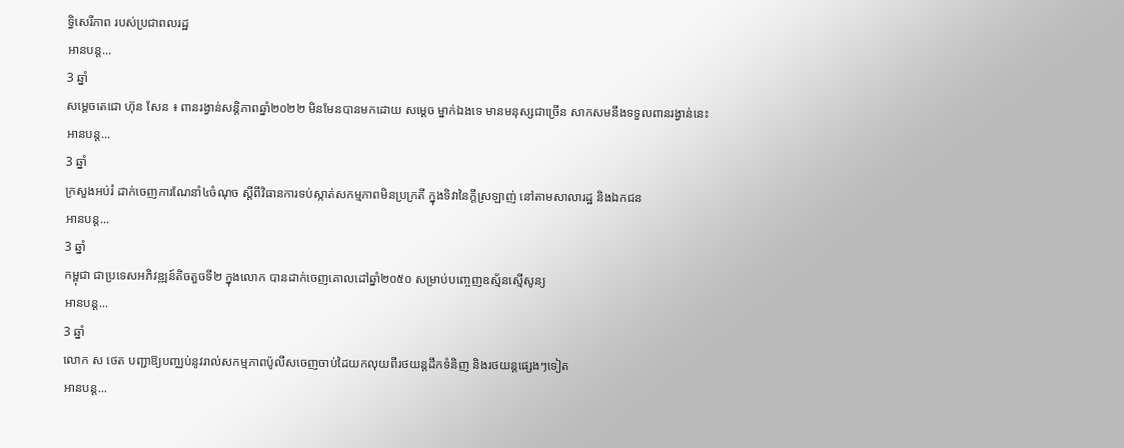ទ្ធិសេរីភាព របស់ប្រជាពលរដ្ឋ
អានបន្ត...
3 ឆ្នាំ
សម្តេចតេជោ ហ៊ុន សែន ៖ ពានរង្វាន់សន្តិភាពឆ្នាំ២០២២ មិនមែនបានមកដោយ សម្ដេច ម្នាក់ឯងទេ មានមនុស្សជាច្រើន សាកសមនឹងទទួលពានរង្វាន់នេះ
អានបន្ត...
3 ឆ្នាំ
ក្រសួងអប់រំ ដាក់ចេញការណែនាំ៤ចំណុច ស្ដីពីវិធានការទប់ស្កាត់សកម្មភាពមិនប្រក្រតី ក្នុងទិវានៃក្តីស្រឡាញ់ នៅតាមសាលារដ្ឋ និងឯកជន
អានបន្ត...
3 ឆ្នាំ
កម្ពុជា ជាប្រទេសអភិវឌ្ឍន៍តិចតួចទី២ ក្នុងលោក បានដាក់ចេញគោលដៅឆ្នាំ២០៥០ សម្រាប់បញ្ចេញឧស្ម័នស្មើសូន្យ
អានបន្ត...
3 ឆ្នាំ
លោក ស ថេត បញ្ជាឱ្យបញ្ឈប់នូវរាល់សកម្មភាពប៉ូលីសចេញចាប់ដៃយកលុយពីរថយន្តដឹកទំនិញ និងរថយន្តផ្សេងៗទៀត
អានបន្ត...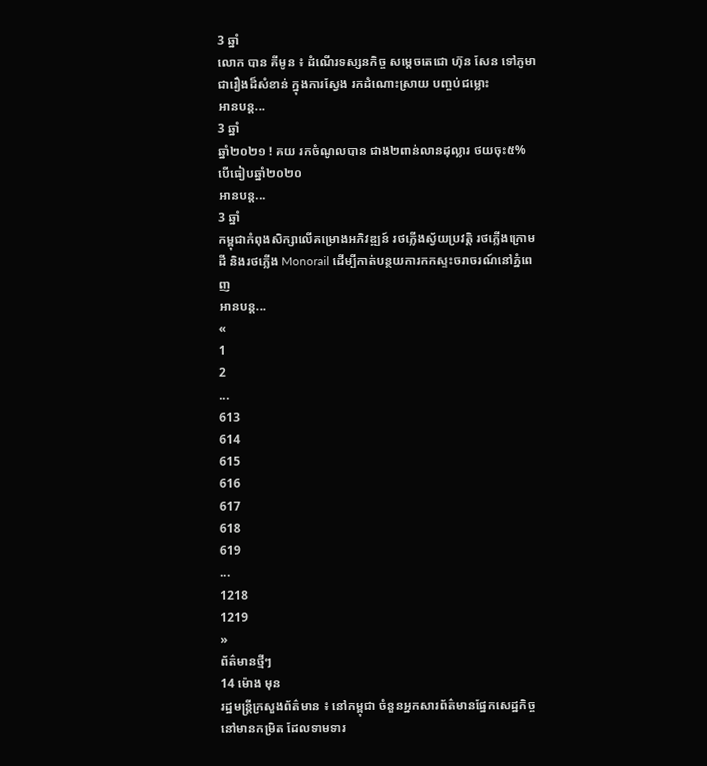3 ឆ្នាំ
លោក បាន គីមូន ៖ ដំណើរទស្សនកិច្ច សម្ដេចតេជោ ហ៊ុន សែន ទៅភូមា ជារឿងដ៏សំខាន់ ក្នុងការស្វែង រកដំណោះស្រាយ បញ្ចប់ជម្លោះ
អានបន្ត...
3 ឆ្នាំ
ឆ្នាំ២០២១ ! គយ រកចំណូលបាន ជាង២ពាន់លានដុល្លារ ថយចុះ៥% បើធៀបឆ្នាំ២០២០
អានបន្ត...
3 ឆ្នាំ
កម្ពុជាកំពុងសិក្សាលើគម្រោងអភិវឌ្ឍន៍ រថភ្លើងស្វ័យប្រវត្តិ រថភ្លើងក្រោមដី និងរថភ្លើង Monorail ដើម្បីកាត់បន្ថយការកកស្ទះចរាចរណ៍នៅភ្នំពេញ
អានបន្ត...
«
1
2
...
613
614
615
616
617
618
619
...
1218
1219
»
ព័ត៌មានថ្មីៗ
14 ម៉ោង មុន
រដ្ឋមន្ត្រីក្រសួងព័ត៌មាន ៖ នៅកម្ពុជា ចំនួនអ្នកសារព័ត៌មានផ្នែកសេដ្ឋកិច្ច នៅមានកម្រិត ដែលទាមទារ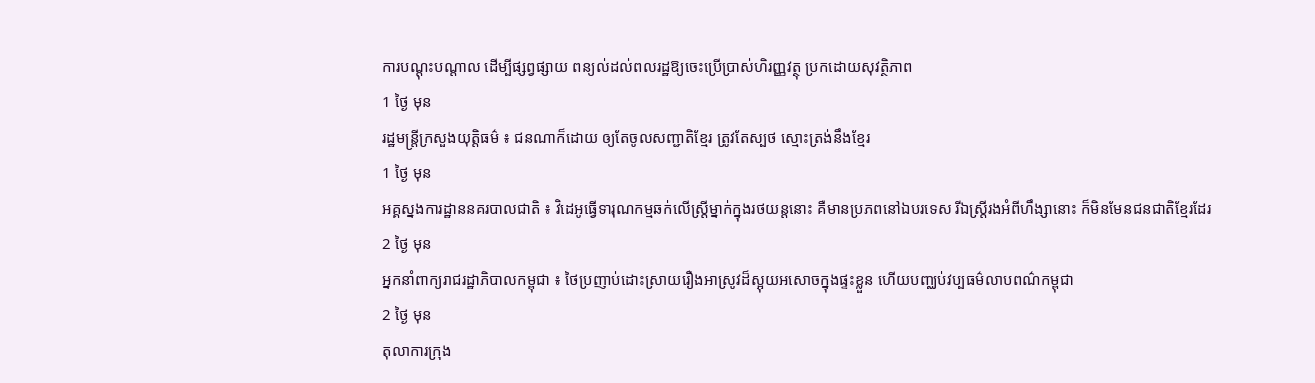ការបណ្តុះបណ្តាល ដើម្បីផ្សព្វផ្សាយ ពន្យល់ដល់ពលរដ្ឋឱ្យចេះប្រើប្រាស់ហិរញ្ញវត្ថុ ប្រកដោយសុវត្ថិភាព
1 ថ្ងៃ មុន
រដ្ឋមន្រ្តីក្រសួងយុត្តិធម៌ ៖ ជនណាក៏ដោយ ឲ្យតែចូលសញ្ជាតិខ្មែរ ត្រូវតែស្បថ ស្មោះត្រង់នឹងខ្មែរ
1 ថ្ងៃ មុន
អគ្គស្នងការដ្ឋាននគរបាលជាតិ ៖ វិដេអូធ្វើទារុណកម្មឆក់លើស្ដ្រីម្នាក់ក្នុងរថយន្ដនោះ គឺមានប្រភពនៅឯបរទេស រីឯស្រ្តីរងអំពីហឹង្សានោះ ក៏មិនមែនជនជាតិខ្មែរដែរ
2 ថ្ងៃ មុន
អ្នកនាំពាក្យរាជរដ្ឋាភិបាលកម្ពុជា ៖ ថៃប្រញាប់ដោះស្រាយរឿងអាស្រូវដ៏ស្អុយអសោចក្នុងផ្ទះខ្លួន ហើយបញ្ឈប់វប្បធម៌លាបពណ៌កម្ពុជា
2 ថ្ងៃ មុន
តុលាការក្រុង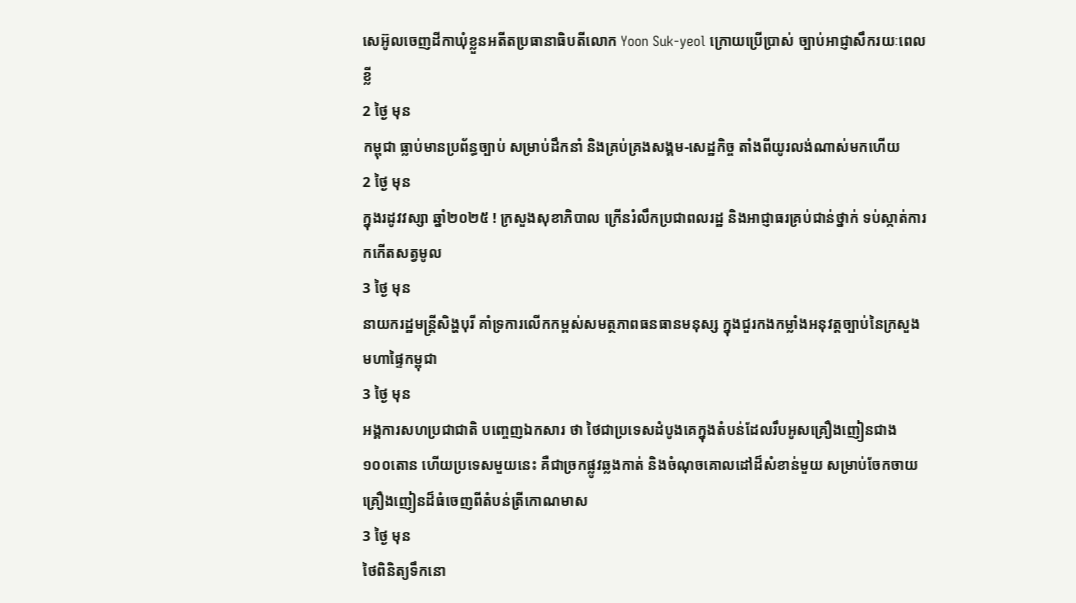សេអ៊ូលចេញដីកាឃុំខ្លួនអតីតប្រធានាធិបតីលោក Yoon Suk-yeol ក្រោយប្រើប្រាស់ ច្បាប់អាជ្ញាសឹករយៈពេលខ្លី
2 ថ្ងៃ មុន
កម្ពុជា ធ្លាប់មានប្រព័ន្ធច្បាប់ សម្រាប់ដឹកនាំ និងគ្រប់គ្រងសង្គម-សេដ្ឋកិច្ច តាំងពីយូរលង់ណាស់មកហើយ
2 ថ្ងៃ មុន
ក្នុងរដូវវស្សា ឆ្នាំ២០២៥ ! ក្រសួងសុខាភិបាល ក្រើនរំលឹកប្រជាពលរដ្ឋ និងអាជ្ញាធរគ្រប់ជាន់ថ្នាក់ ទប់ស្កាត់ការកកើតសត្វមូល
3 ថ្ងៃ មុន
នាយករដ្ឋមន្ដ្រីសិង្ហបុរី គាំទ្រការលើកកម្ពស់សមត្ថភាពធនធានមនុស្ស ក្នុងជួរកងកម្លាំងអនុវត្តច្បាប់នៃក្រសួងមហាផ្ទៃកម្ពុជា
3 ថ្ងៃ មុន
អង្គការសហប្រជាជាតិ បញ្ចេញឯកសារ ថា ថៃជាប្រទេសដំបូងគេក្នុងតំបន់ដែលរឹបអូសគ្រឿងញៀនជាង ១០០តោន ហើយប្រទេសមួយនេះ គឺជាច្រកផ្លូវឆ្លងកាត់ និងចំណុចគោលដៅដ៏សំខាន់មួយ សម្រាប់ចែកចាយគ្រឿងញៀនដ៏ធំចេញពីតំបន់ត្រីកោណមាស
3 ថ្ងៃ មុន
ថៃពិនិត្យទឹកនោ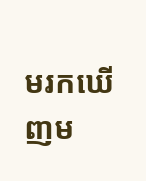មរកឃើញម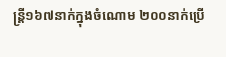ន្រ្តី១៦៧នាក់ក្នុងចំណោម ២០០នាក់ប្រើ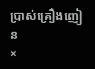ប្រាស់គ្រឿងញៀន
×